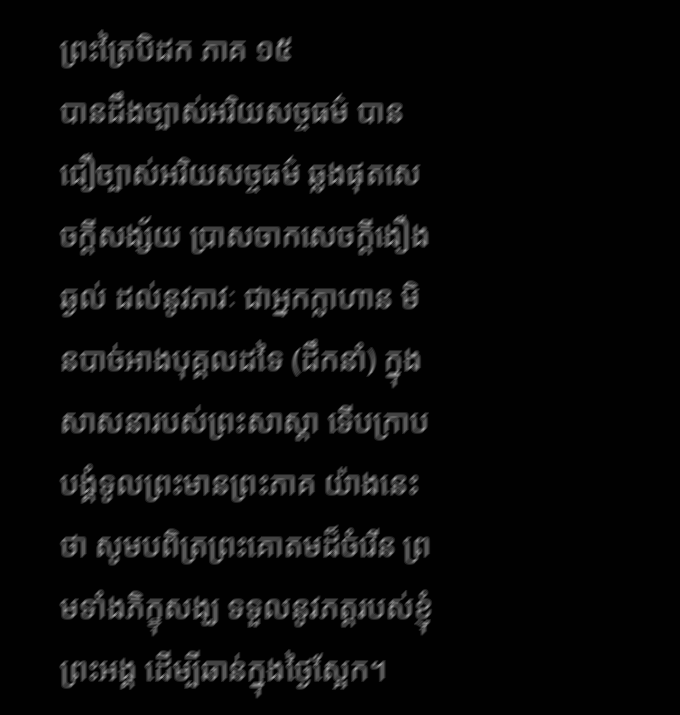ព្រះត្រៃបិដក ភាគ ១៥
បានដឹងច្បាស់អរិយសច្ចធម៌ បានជឿច្បាស់អរិយសច្ចធម៌ ឆ្លងផុតសេចក្តីសង្ស័យ ប្រាសចាកសេចក្តីងឿងឆ្ងល់ ដល់នូវភាវៈ ជាអ្នកក្លាហាន មិនបាច់អាងបុគ្គលដទៃ (ដឹកនាំ) ក្នុងសាសនារបស់ព្រះសាស្តា ទើបក្រាបបង្គំទូលព្រះមានព្រះភាគ យ៉ាងនេះថា សូមបពិត្រព្រះគោតមដ៏ចំរើន ព្រមទាំងភិក្ខុសង្ឃ ទទួលនូវភត្តរបស់ខ្ញុំព្រះអង្គ ដើម្បីឆាន់ក្នុងថ្ងៃស្អែក។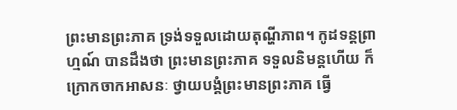ព្រះមានព្រះភាគ ទ្រង់ទទួលដោយតុណ្ហីភាព។ កូដទន្តព្រាហ្មណ៍ បានដឹងថា ព្រះមានព្រះភាគ ទទួលនិមន្តហើយ ក៏ក្រោកចាកអាសនៈ ថ្វាយបង្គំព្រះមានព្រះភាគ ធ្វើ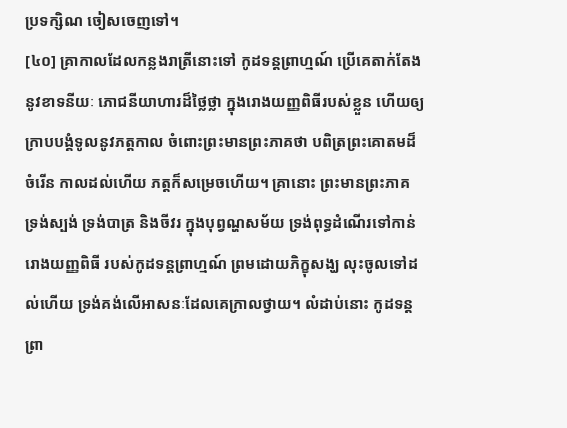ប្រទក្សិណ ចៀសចេញទៅ។
[៤០] គ្រាកាលដែលកន្លងរាត្រីនោះទៅ កូដទន្តព្រាហ្មណ៍ ប្រើគេតាក់តែងនូវខាទនីយៈ ភោជនីយាហារដ៏ថ្លៃថ្លា ក្នុងរោងយញ្ញពិធីរបស់ខ្លួន ហើយឲ្យក្រាបបង្គំទូលនូវភត្តកាល ចំពោះព្រះមានព្រះភាគថា បពិត្រព្រះគោតមដ៏ចំរើន កាលដល់ហើយ ភត្តក៏សម្រេចហើយ។ គ្រានោះ ព្រះមានព្រះភាគ ទ្រង់ស្បង់ ទ្រង់បាត្រ និងចីវរ ក្នុងបុព្វណ្ហសម័យ ទ្រង់ពុទ្ធដំណើរទៅកាន់រោងយញ្ញពិធី របស់កូដទន្តព្រាហ្មណ៍ ព្រមដោយភិក្ខុសង្ឃ លុះចូលទៅដល់ហើយ ទ្រង់គង់លើអាសនៈដែលគេក្រាលថ្វាយ។ លំដាប់នោះ កូដទន្តព្រា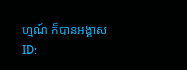ហ្មណ៍ ក៏បានអង្គាស
ID: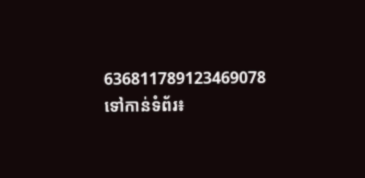636811789123469078
ទៅកាន់ទំព័រ៖